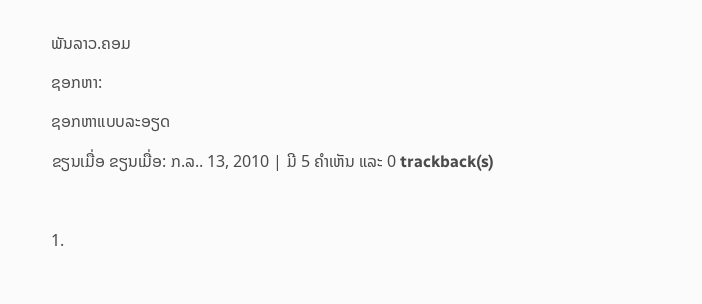ພັນລາວ.ຄອມ
ຊອກຫາ:
ຊອກຫາແບບລະອຽດ
ຂຽນເມື່ອ ຂຽນເມື່ອ: ກ.ລ.. 13, 2010 | ມີ 5 ຄຳເຫັນ ແລະ 0 trackback(s)

1.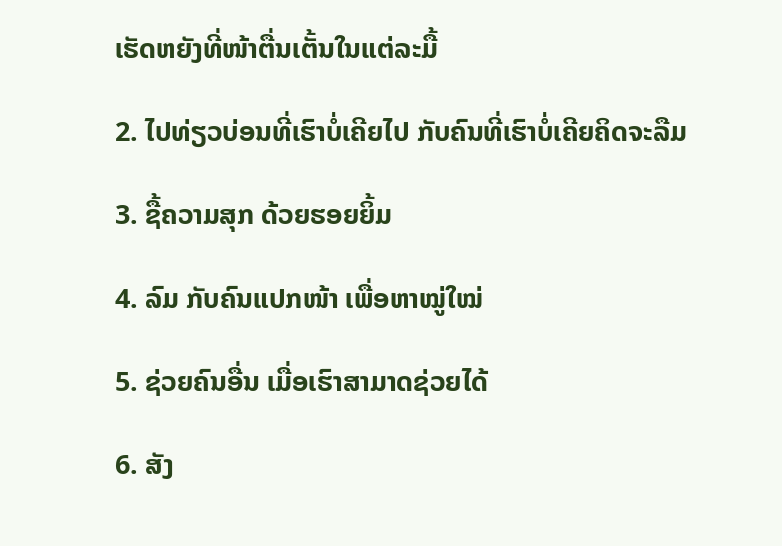ເຮັດຫຍັງທີ່ໜ້າຕື່ນເຕັ້ນໃນແຕ່ລະມື້

2. ໄປທ່ຽວບ່ອນທີ່ເຮົາບໍ່ເຄີຍໄປ ກັບຄົນທີ່ເຮົາບໍ່ເຄີຍຄິດຈະລືມ

3. ຊື້ຄວາມສຸກ ດ້ວຍຮອຍຍິ້ມ

4. ລົມ ກັບຄົນແປກໜ້າ ເພື່ອຫາໝູ່ໃໝ່

5. ຊ່ວຍຄົນອື່ນ ເມື່ອເຮົາສາມາດຊ່ວຍໄດ້

6. ສັງ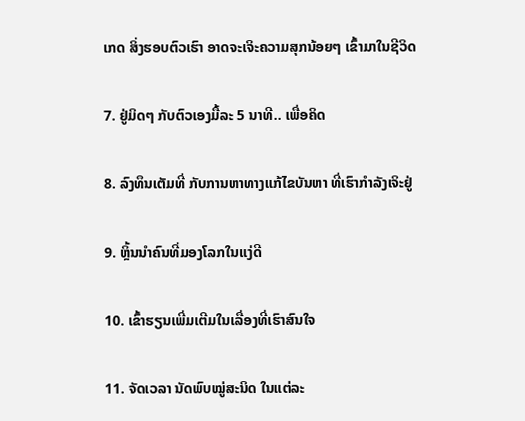ເກດ ສິ່ງຮອບຕົວເຮົາ ອາດຈະເຈິະຄວາມສຸກນ້ອຍໆ ເຂົ້າມາໃນຊີວິດ

7. ຢູ່ມິດໆ ກັບຕົວເອງມື້ລະ 5 ນາທີ.. ເພື່ອຄິດ

8. ລົງທຶນເຕັມທີ່ ກັບການຫາທາງແກ້ໄຂບັນຫາ ທີ່ເຮົາກຳລັງເຈິະຢູ່

9. ຫຼິ້ນນຳຄົນທີ່ມອງໂລກໃນແງ່ດີ

10. ເຂົ້າຮຽນເພີ່ມເຕີມໃນເລື່ອງທີ່ເຮົາສົນໃຈ

11. ຈັດເວລາ ນັດພົບໝູ່ສະນິດ ໃນແຕ່ລະ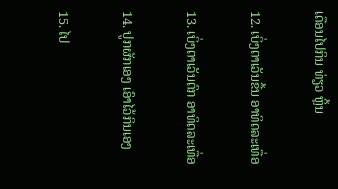ເດືອນໄປກິນ ທ່ຽວ ຫຼິ້ນ

12. ເບິ່ງຕາເວັນຂື້ນ ອາທິດລະເທື່ອ

13. ເບິ່ງຕາເວັນຕົກ ອາທິດລະເທື່ອ

14. ປູກຜັກເອງ ເອົາໄວ້ກິນເອງ

15. ໄປ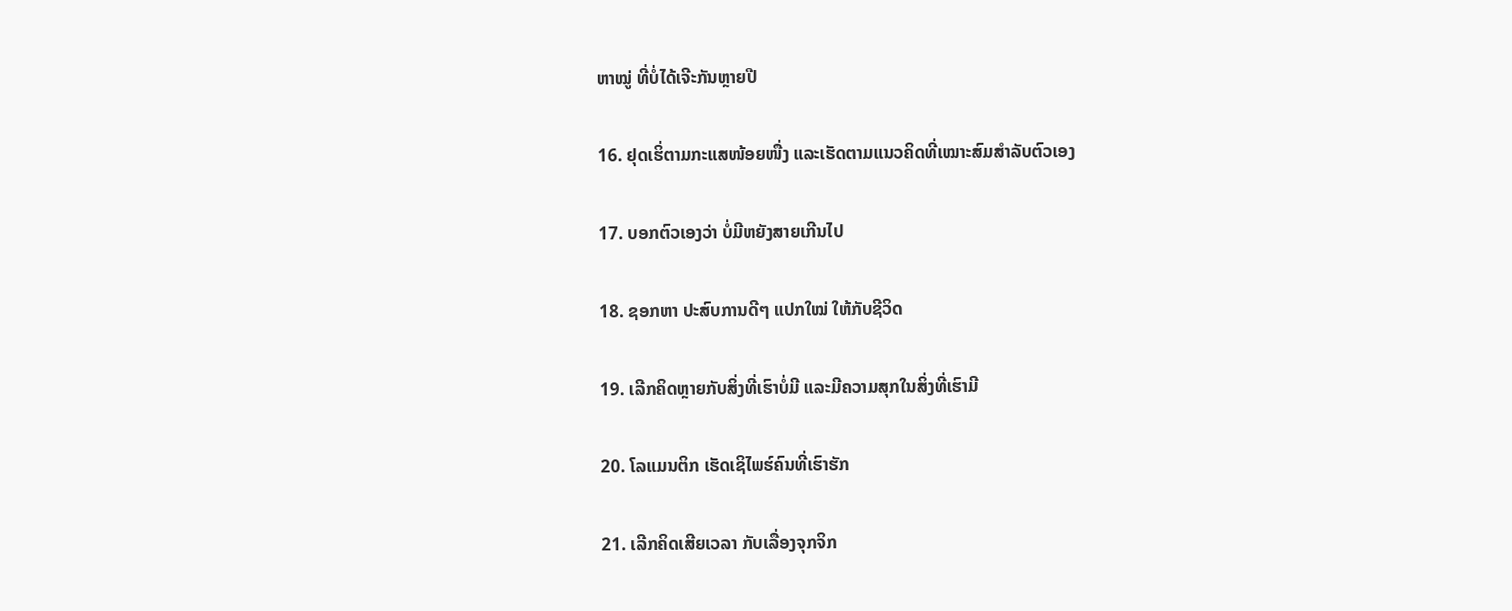ຫາໝູ່ ທີ່ບໍ່ໄດ້ເຈີະກັນຫຼາຍປີ

16. ຢຸດເຮິ່ຕາມກະແສໜ້ອຍໜື່ງ ແລະເຮັດຕາມແນວຄິດທີ່ເໝາະສົມສຳລັບຕົວເອງ

17. ບອກຕົວເອງວ່າ ບໍ່ມີຫຍັງສາຍເກີນໄປ

18. ຊອກຫາ ປະສົບການດີໆ ແປກໃໝ່ ໃຫ້ກັບຊີວິດ

19. ເລີກຄິດຫຼາຍກັບສິ່ງທີ່ເຮົາບໍ່ມີ ແລະມີຄວາມສຸກໃນສິ່ງທີ່ເຮົາມີ

20. ໂລແມນຕິກ ເຮັດເຊິໄພຮ໌ຄົນທີ່ເຮົາຮັກ

21. ເລີກຄິດເສີຍເວລາ ກັບເລື່ອງຈຸກຈິກ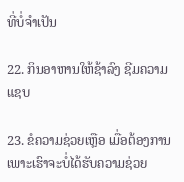ທີ່ບໍ່ຈຳເປັນ

22. ກິນອາຫານໃຫ້ຊ້າລົງ ຊີມຄວາມແຊບ

23. ຂໍຄວາມຊ່ວຍເຫຼືອ ເມື່ອຕ້ອງການ ເພາະເຮົາຈະບໍ່ໄດ້ຮັບຄວາມຊ່ວຍ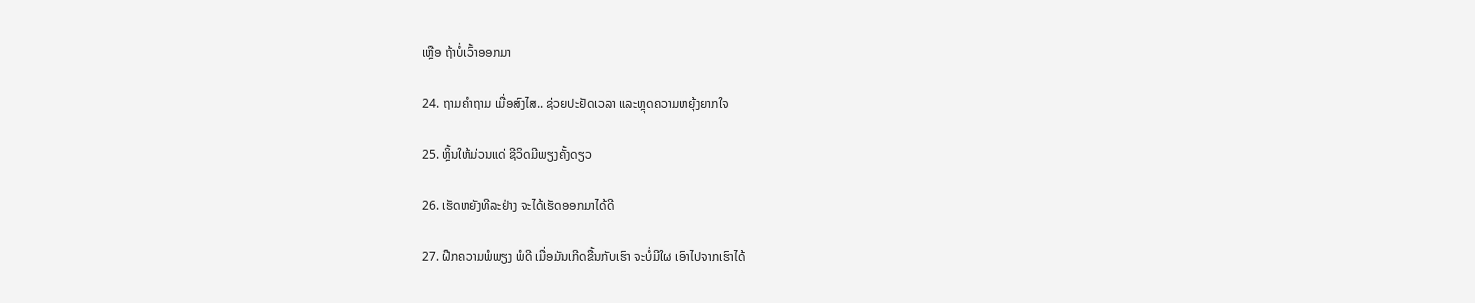ເຫຼືອ ຖ້າບໍ່ເວົ້າອອກມາ

24. ຖາມຄຳຖາມ ເມື່ອສົງໄສ.. ຊ່ວຍປະຢັດເວລາ ແລະຫຼຸດຄວາມຫຍຸ້ງຍາກໃຈ

25. ຫຼິ້ນໃຫ້ມ່ວນແດ່ ຊີວິດມີພຽງຄັ້ງດຽວ

26. ເຮັດຫຍັງທີລະຢ່າງ ຈະໄດ້ເຮັດອອກມາໄດ້ດີ

27. ຝືກຄວາມພໍພຽງ ພໍດີ ເມື່ອມັນເກີດຂື້ນກັບເຮົາ ຈະບໍ່ມີໃຜ ເອົາໄປຈາກເຮົາໄດ້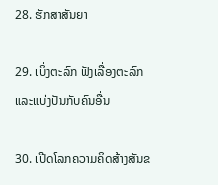28. ຮັກສາສັນຍາ

29. ເບິ່ງຕະລົກ ຟັງເລື່ອງຕະລົກ ແລະແບ່ງປັນກັບຄົນອື່ນ

30. ເປີດໂລກຄວາມຄິດສ້າງສັນຂ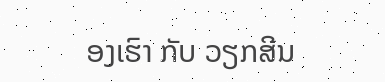ອງເຮົາ ກັບ ວຽກສີນ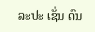ລະປະ ເຊັ່ນ ດົນ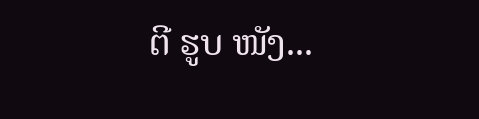ຕີ ຮູບ ໜັງ...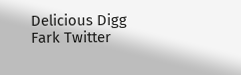Delicious Digg Fark Twitter